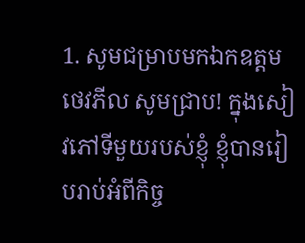1. សូមជម្រាបមកឯកឧត្ដមថេវភីល សូមជ្រាប! ក្នុងសៀវភៅទីមួយរបស់ខ្ញុំ ខ្ញុំបានរៀបរាប់អំពីកិច្ច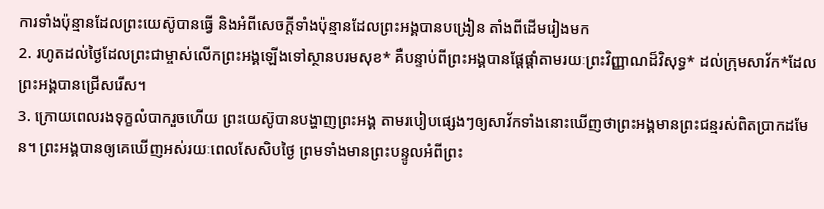ការទាំងប៉ុន្មានដែលព្រះយេស៊ូបានធ្វើ និងអំពីសេចក្ដីទាំងប៉ុន្មានដែលព្រះអង្គបានបង្រៀន តាំងពីដើមរៀងមក
2. រហូតដល់ថ្ងៃដែលព្រះជាម្ចាស់លើកព្រះអង្គឡើងទៅស្ថានបរមសុខ* គឺបន្ទាប់ពីព្រះអង្គបានផ្ដែផ្ដាំតាមរយៈព្រះវិញ្ញាណដ៏វិសុទ្ធ* ដល់ក្រុមសាវ័ក*ដែលព្រះអង្គបានជ្រើសរើស។
3. ក្រោយពេលរងទុក្ខលំបាករួចហើយ ព្រះយេស៊ូបានបង្ហាញព្រះអង្គ តាមរបៀបផ្សេងៗឲ្យសាវ័កទាំងនោះឃើញថាព្រះអង្គមានព្រះជន្មរស់ពិតប្រាកដមែន។ ព្រះអង្គបានឲ្យគេឃើញអស់រយៈពេលសែសិបថ្ងៃ ព្រមទាំងមានព្រះបន្ទូលអំពីព្រះ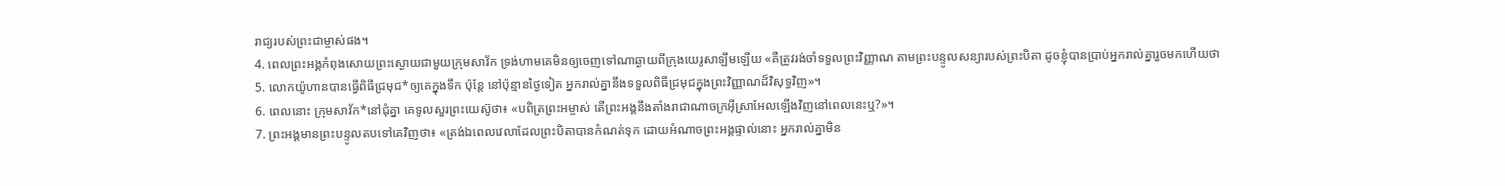រាជ្យរបស់ព្រះជាម្ចាស់ផង។
4. ពេលព្រះអង្គកំពុងសោយព្រះស្ងោយជាមួយក្រុមសាវ័ក ទ្រង់ហាមគេមិនឲ្យចេញទៅណាឆ្ងាយពីក្រុងយេរូសាឡឹមឡើយ «គឺត្រូវរង់ចាំទទួលព្រះវិញ្ញាណ តាមព្រះបន្ទូលសន្យារបស់ព្រះបិតា ដូចខ្ញុំបានប្រាប់អ្នករាល់គ្នារួចមកហើយថា
5. លោកយ៉ូហានបានធ្វើពិធីជ្រមុជ*ឲ្យគេក្នុងទឹក ប៉ុន្តែ នៅប៉ុន្មានថ្ងៃទៀត អ្នករាល់គ្នានឹងទទួលពិធីជ្រមុជក្នុងព្រះវិញ្ញាណដ៏វិសុទ្ធវិញ»។
6. ពេលនោះ ក្រុមសាវ័ក*នៅជុំគ្នា គេទូលសួរព្រះយេស៊ូថា៖ «បពិត្រព្រះអម្ចាស់ តើព្រះអង្គនឹងតាំងរាជាណាចក្រអ៊ីស្រាអែលឡើងវិញនៅពេលនេះឬ?»។
7. ព្រះអង្គមានព្រះបន្ទូលតបទៅគេវិញថា៖ «ត្រង់ឯពេលវេលាដែលព្រះបិតាបានកំណត់ទុក ដោយអំណាចព្រះអង្គផ្ទាល់នោះ អ្នករាល់គ្នាមិន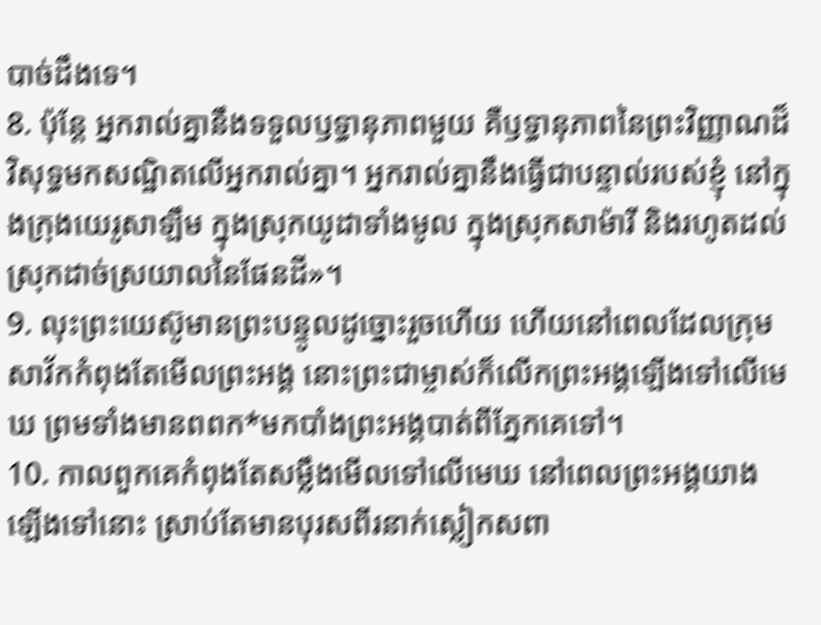បាច់ដឹងទេ។
8. ប៉ុន្តែ អ្នករាល់គ្នានឹងទទួលឫទ្ធានុភាពមួយ គឺឫទ្ធានុភាពនៃព្រះវិញ្ញាណដ៏វិសុទ្ធមកសណ្ឋិតលើអ្នករាល់គ្នា។ អ្នករាល់គ្នានឹងធ្វើជាបន្ទាល់របស់ខ្ញុំ នៅក្នុងក្រុងយេរូសាឡឹម ក្នុងស្រុកយូដាទាំងមូល ក្នុងស្រុកសាម៉ារី និងរហូតដល់ស្រុកដាច់ស្រយាលនៃផែនដី»។
9. លុះព្រះយេស៊ូមានព្រះបន្ទូលដូច្នោះរួចហើយ ហើយនៅពេលដែលក្រុមសាវ័កកំពុងតែមើលព្រះអង្គ នោះព្រះជាម្ចាស់ក៏លើកព្រះអង្គឡើងទៅលើមេឃ ព្រមទាំងមានពពក*មកបាំងព្រះអង្គបាត់ពីភ្នែកគេទៅ។
10. កាលពួកគេកំពុងតែសម្លឹងមើលទៅលើមេឃ នៅពេលព្រះអង្គយាងឡើងទៅនោះ ស្រាប់តែមានបុរសពីរនាក់ស្លៀកសពា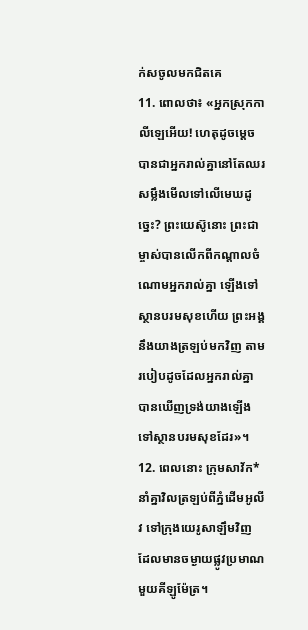ក់សចូលមកជិតគេ
11. ពោលថា៖ «អ្នកស្រុកកាលីឡេអើយ! ហេតុដូចម្ដេចបានជាអ្នករាល់គ្នានៅតែឈរសម្លឹងមើលទៅលើមេឃដូច្នេះ? ព្រះយេស៊ូនោះ ព្រះជាម្ចាស់បានលើកពីកណ្ដាលចំណោមអ្នករាល់គ្នា ឡើងទៅស្ថានបរមសុខហើយ ព្រះអង្គនឹងយាងត្រឡប់មកវិញ តាមរបៀបដូចដែលអ្នករាល់គ្នាបានឃើញទ្រង់យាងឡើងទៅស្ថានបរមសុខដែរ»។
12. ពេលនោះ ក្រុមសាវ័ក*នាំគ្នាវិលត្រឡប់ពីភ្នំដើមអូលីវ ទៅក្រុងយេរូសាឡឹមវិញ ដែលមានចម្ងាយផ្លូវប្រមាណមួយគីឡូម៉ែត្រ។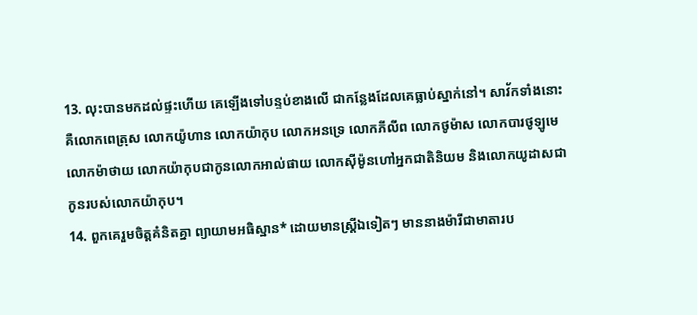13. លុះបានមកដល់ផ្ទះហើយ គេឡើងទៅបន្ទប់ខាងលើ ជាកន្លែងដែលគេធ្លាប់ស្នាក់នៅ។ សាវ័កទាំងនោះ គឺលោកពេត្រុស លោកយ៉ូហាន លោកយ៉ាកុប លោកអនទ្រេ លោកភីលីព លោកថូម៉ាស លោកបារថូឡូមេ លោកម៉ាថាយ លោកយ៉ាកុបជាកូនលោកអាល់ផាយ លោកស៊ីម៉ូនហៅអ្នកជាតិនិយម និងលោកយូដាសជាកូនរបស់លោកយ៉ាកុប។
14. ពួកគេរួមចិត្តគំនិតគ្នា ព្យាយាមអធិស្ឋាន* ដោយមានស្ត្រីឯទៀតៗ មាននាងម៉ារីជាមាតារប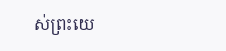ស់ព្រះយេ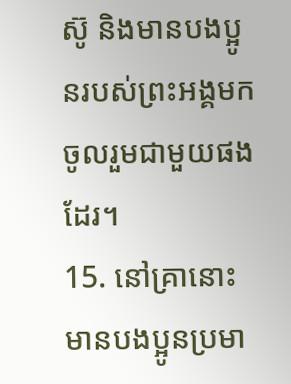ស៊ូ និងមានបងប្អូនរបស់ព្រះអង្គមកចូលរួមជាមួយផងដែរ។
15. នៅគ្រានោះ មានបងប្អូនប្រមា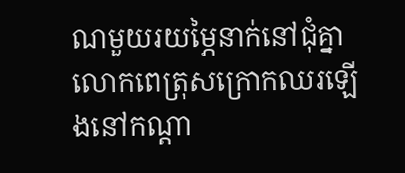ណមួយរយម្ភៃនាក់នៅជុំគ្នា លោកពេត្រុសក្រោកឈរឡើងនៅកណ្ដា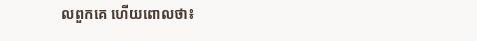លពួកគេ ហើយពោលថា៖